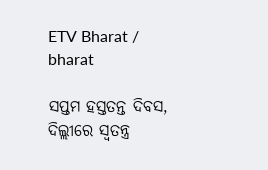ETV Bharat / bharat

ସପ୍ତମ ହସ୍ତତନ୍ତ ଦିବସ, ଦିଲ୍ଲୀରେ ସ୍ବତନ୍ତ୍ର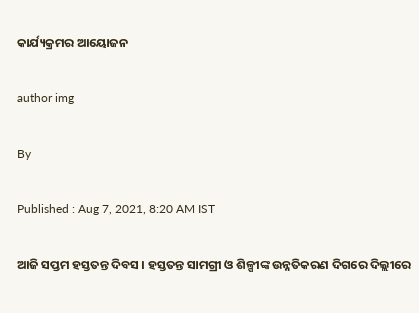କାର୍ଯ୍ୟକ୍ରମର ଆୟୋଜନ

author img

By

Published : Aug 7, 2021, 8:20 AM IST

ଆଜି ସପ୍ତମ ହସ୍ତତନ୍ତ ଦିବସ । ହସ୍ତତନ୍ତ ସାମଗ୍ରୀ ଓ ଶିଳ୍ପୀଙ୍କ ଉନ୍ନତିକରଣ ଦିଗରେ ଦିଲ୍ଲୀରେ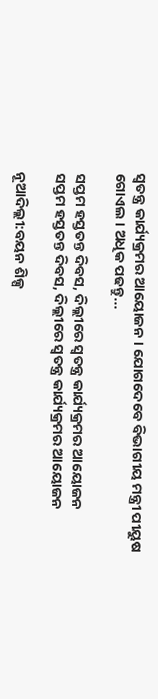ସ୍ବତନ୍ତ୍ର କାର୍ଯ୍ୟକ୍ରମର ଆୟୋଜନ । ଯୋଗଦେବେ ବିଭାଗୀୟ ମନ୍ତ୍ରୀ ପୀୟୁଷ ଗୋଏଲ । ଅଧିକ ପଢନ୍ତୁ...

ସପ୍ତମ ହସ୍ତତନ୍ତ ଦିବସ, ଦିଲ୍ଲୀରେ ସ୍ବତନ୍ତ୍ର କାର୍ଯ୍ୟକ୍ରମର ଆୟୋଜନ
ସପ୍ତମ ହସ୍ତତନ୍ତ ଦିବସ, ଦିଲ୍ଲୀରେ ସ୍ବତନ୍ତ୍ର କାର୍ଯ୍ୟକ୍ରମର ଆୟୋଜନ

ନୂଆଦିଲ୍ଲୀ:ବୟନ ଶିଳ୍ପ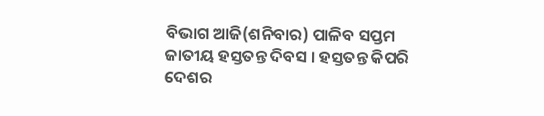ବିଭାଗ ଆଜି(ଶନିବାର) ପାଳିବ ସପ୍ତମ ଜାତୀୟ ହସ୍ତତନ୍ତ ଦିବସ । ହସ୍ତତନ୍ତ କିପରି ଦେଶର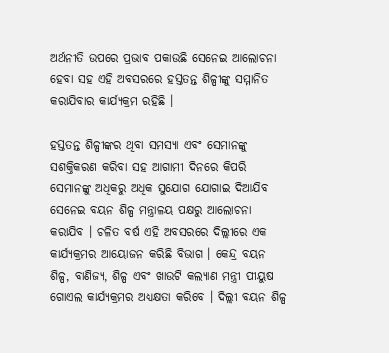ଅର୍ଥନୀତି ଉପରେ ପ୍ରଭାବ ପକାଉଛି ସେନେଇ ଆଲୋଚନା ହେବା ସହ ଏହି ଅବସରରେ ହସ୍ତତନ୍ତ ଶିଳ୍ପୀଙ୍କୁ ସମ୍ମାନିତ କରାଯିବାର କାର୍ଯ୍ୟକ୍ରମ ରହିଛି ।

ହସ୍ତତନ୍ତ ଶିଳ୍ପୀଙ୍କର ଥିବା ସମସ୍ୟା ଏବଂ ସେମାନଙ୍କୁ ସଶକ୍ତିକରଣ କରିବା ସହ ଆଗାମୀ ଦିନରେ କିପରି ସେମାନଙ୍କୁ ଅଧିକରୁ ଅଧିକ ସୁଯୋଗ ଯୋଗାଇ ଦିଆଯିବ ସେନେଇ ବୟନ ଶିଳ୍ପ ମନ୍ତ୍ରାଳୟ ପକ୍ଷରୁ ଆଲୋଚନା କରାଯିବ । ଚଳିତ ବର୍ଷ ଏହି ଅବସରରେ ଦିଲ୍ଲୀରେ ଏକ କାର୍ଯ୍ୟକ୍ରମର ଆୟୋଜନ କରିଛି ବିଭାଗ । କେନ୍ଦ୍ର ବୟନ ଶିଳ୍ପ, ବାଣିଜ୍ୟ, ଶିଳ୍ପ ଏବଂ ଖାଉଟି କଲ୍ୟାଣ ମନ୍ତ୍ରୀ ପୀୟୁଷ ଗୋଏଲ କାର୍ଯ୍ୟକ୍ରମର ଅଧ୍ୟକ୍ଷତା କରିବେ । ଦିଲ୍ଲୀ ବୟନ ଶିଳ୍ପ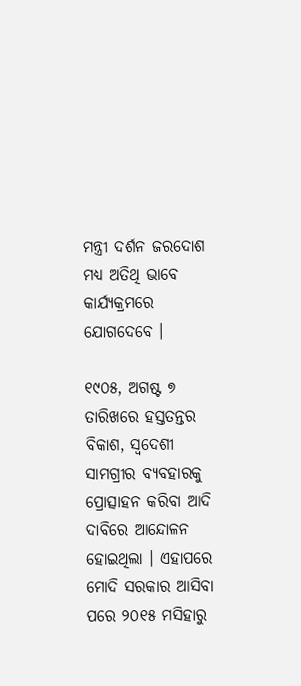ମନ୍ତ୍ରୀ ଦର୍ଶନ ଜରଦୋଶ ମଧ୍ୟ ଅତିଥି ଭାବେ କାର୍ଯ୍ୟକ୍ରମରେ ଯୋଗଦେବେ ।

୧୯୦୫, ଅଗଷ୍ଟ ୭ ତାରିଖରେ ହସ୍ତତନ୍ତର ବିକାଶ, ସ୍ବଦେଶୀ ସାମଗ୍ରୀର ବ୍ୟବହାରକୁ ପ୍ରୋତ୍ସାହନ କରିବା ଆଦି ଦାବିରେ ଆନ୍ଦୋଳନ ହୋଇଥିଲା । ଏହାପରେ ମୋଦି ସରକାର ଆସିବା ପରେ ୨୦୧୫ ମସିହାରୁ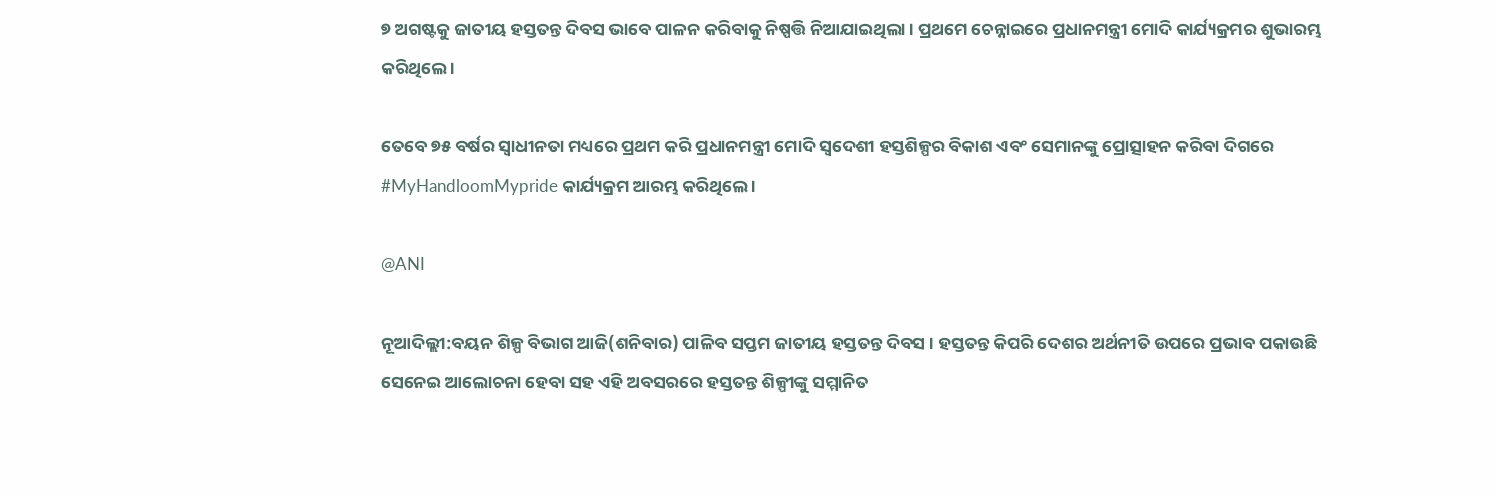୭ ଅଗଷ୍ଟକୁ ଜାତୀୟ ହସ୍ତତନ୍ତ ଦିବସ ଭାବେ ପାଳନ କରିବାକୁ ନିଷ୍ପତ୍ତି ନିଆଯାଇଥିଲା । ପ୍ରଥମେ ଚେନ୍ନାଇରେ ପ୍ରଧାନମନ୍ତ୍ରୀ ମୋଦି କାର୍ଯ୍ୟକ୍ରମର ଶୁଭାରମ୍ଭ କରିଥିଲେ ।

ତେବେ ୭୫ ବର୍ଷର ସ୍ବାଧୀନତା ମଧ୍ୟରେ ପ୍ରଥମ କରି ପ୍ରଧାନମନ୍ତ୍ରୀ ମୋଦି ସ୍ବଦେଶୀ ହସ୍ତଶିଳ୍ପର ବିକାଶ ଏବଂ ସେମାନଙ୍କୁ ପ୍ରୋତ୍ସାହନ କରିବା ଦିଗରେ #MyHandloomMypride କାର୍ଯ୍ୟକ୍ରମ ଆରମ୍ଭ କରିଥିଲେ ।

@ANI

ନୂଆଦିଲ୍ଲୀ:ବୟନ ଶିଳ୍ପ ବିଭାଗ ଆଜି(ଶନିବାର) ପାଳିବ ସପ୍ତମ ଜାତୀୟ ହସ୍ତତନ୍ତ ଦିବସ । ହସ୍ତତନ୍ତ କିପରି ଦେଶର ଅର୍ଥନୀତି ଉପରେ ପ୍ରଭାବ ପକାଉଛି ସେନେଇ ଆଲୋଚନା ହେବା ସହ ଏହି ଅବସରରେ ହସ୍ତତନ୍ତ ଶିଳ୍ପୀଙ୍କୁ ସମ୍ମାନିତ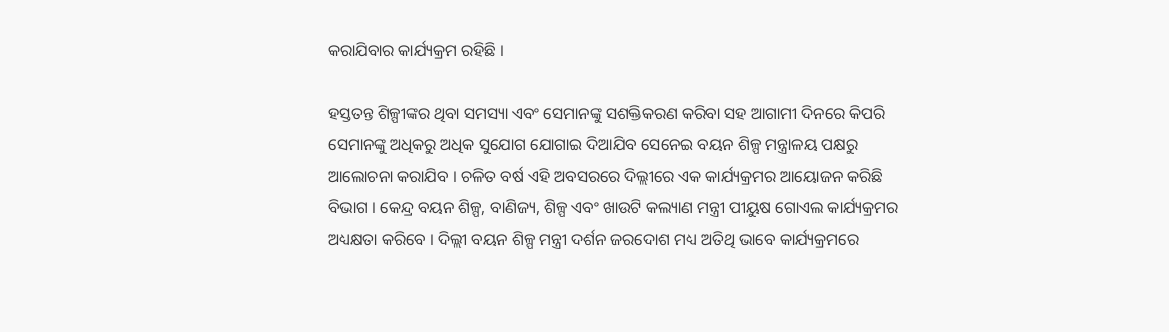କରାଯିବାର କାର୍ଯ୍ୟକ୍ରମ ରହିଛି ।

ହସ୍ତତନ୍ତ ଶିଳ୍ପୀଙ୍କର ଥିବା ସମସ୍ୟା ଏବଂ ସେମାନଙ୍କୁ ସଶକ୍ତିକରଣ କରିବା ସହ ଆଗାମୀ ଦିନରେ କିପରି ସେମାନଙ୍କୁ ଅଧିକରୁ ଅଧିକ ସୁଯୋଗ ଯୋଗାଇ ଦିଆଯିବ ସେନେଇ ବୟନ ଶିଳ୍ପ ମନ୍ତ୍ରାଳୟ ପକ୍ଷରୁ ଆଲୋଚନା କରାଯିବ । ଚଳିତ ବର୍ଷ ଏହି ଅବସରରେ ଦିଲ୍ଲୀରେ ଏକ କାର୍ଯ୍ୟକ୍ରମର ଆୟୋଜନ କରିଛି ବିଭାଗ । କେନ୍ଦ୍ର ବୟନ ଶିଳ୍ପ, ବାଣିଜ୍ୟ, ଶିଳ୍ପ ଏବଂ ଖାଉଟି କଲ୍ୟାଣ ମନ୍ତ୍ରୀ ପୀୟୁଷ ଗୋଏଲ କାର୍ଯ୍ୟକ୍ରମର ଅଧ୍ୟକ୍ଷତା କରିବେ । ଦିଲ୍ଲୀ ବୟନ ଶିଳ୍ପ ମନ୍ତ୍ରୀ ଦର୍ଶନ ଜରଦୋଶ ମଧ୍ୟ ଅତିଥି ଭାବେ କାର୍ଯ୍ୟକ୍ରମରେ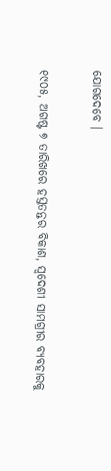ଯୋଗଦେବେ ।

୧୯୦୫, ଅଗଷ୍ଟ ୭ ତାରିଖରେ ହସ୍ତତନ୍ତର ବିକାଶ, ସ୍ବଦେଶୀ ସାମଗ୍ରୀର ବ୍ୟବହାରକୁ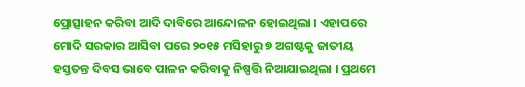ପ୍ରୋତ୍ସାହନ କରିବା ଆଦି ଦାବିରେ ଆନ୍ଦୋଳନ ହୋଇଥିଲା । ଏହାପରେ ମୋଦି ସରକାର ଆସିବା ପରେ ୨୦୧୫ ମସିହାରୁ ୭ ଅଗଷ୍ଟକୁ ଜାତୀୟ ହସ୍ତତନ୍ତ ଦିବସ ଭାବେ ପାଳନ କରିବାକୁ ନିଷ୍ପତ୍ତି ନିଆଯାଇଥିଲା । ପ୍ରଥମେ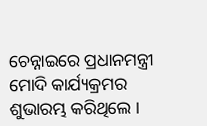ଚେନ୍ନାଇରେ ପ୍ରଧାନମନ୍ତ୍ରୀ ମୋଦି କାର୍ଯ୍ୟକ୍ରମର ଶୁଭାରମ୍ଭ କରିଥିଲେ ।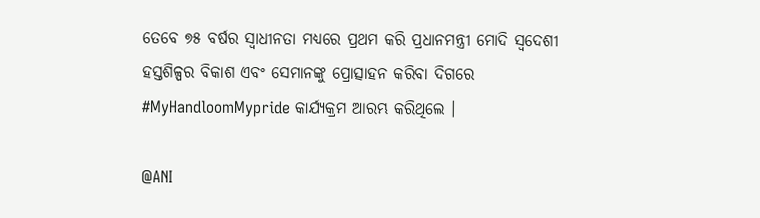ତେବେ ୭୫ ବର୍ଷର ସ୍ବାଧୀନତା ମଧ୍ୟରେ ପ୍ରଥମ କରି ପ୍ରଧାନମନ୍ତ୍ରୀ ମୋଦି ସ୍ବଦେଶୀ ହସ୍ତଶିଳ୍ପର ବିକାଶ ଏବଂ ସେମାନଙ୍କୁ ପ୍ରୋତ୍ସାହନ କରିବା ଦିଗରେ #MyHandloomMypride କାର୍ଯ୍ୟକ୍ରମ ଆରମ୍ଭ କରିଥିଲେ ।

@ANI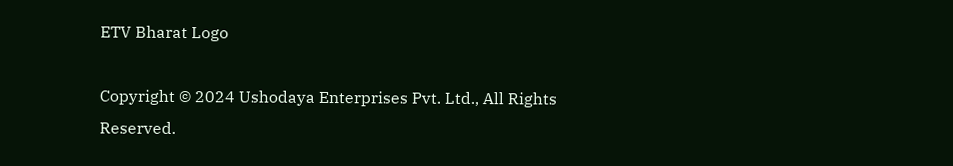ETV Bharat Logo

Copyright © 2024 Ushodaya Enterprises Pvt. Ltd., All Rights Reserved.